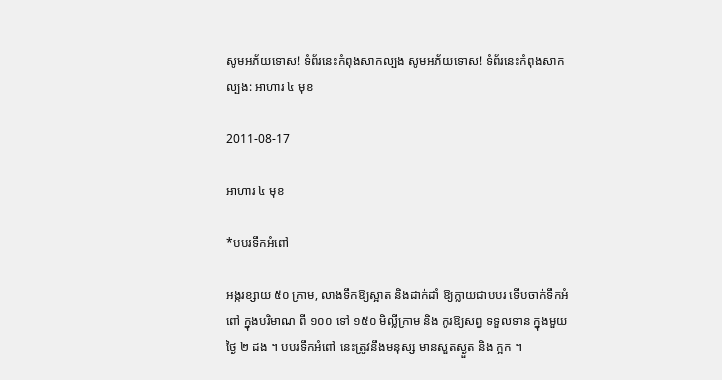សូមអភ័យទោស! ទំព័រនេះកំពុងសាកល្បង សូមអភ័យទោស! ទំព័រនេះកំពុងសាកល្បង: អាហារ ៤ មុខ

2011-08-17

អាហារ ៤ មុខ

*បបរទឹកអំពៅ

អង្ករខ្សាយ ៥០ ក្រាម, លាងទឹកឱ្យស្អាត និងដាក់ដាំ ឱ្យក្លាយជាបបរ ទើបចាក់ទឹកអំពៅ ក្នុងបរិមាណ ពី ១០០ ទៅ ១៥០ មិល្លីក្រាម និង កូរឱ្យសព្វ ទទួលទាន ក្នុងមួយថ្ងៃ ២ ដង ។ បបរទឹកអំពៅ នេះត្រូវនឹងមនុស្ស មានសួតស្ងួត និង ក្អក ។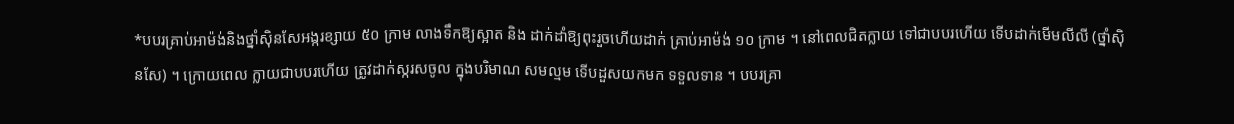*បបរគ្រាប់អាម៉ង់និងថ្នាំស៊ិនសែអង្ករខ្សាយ ៥០ ក្រាម លាងទឹកឱ្យស្អាត និង ដាក់ដាំឱ្យពុះរួចហើយដាក់ គ្រាប់អាម៉ង់ ១០ ក្រាម ។ នៅពេលជិតក្លាយ ទៅជាបបរហើយ ទើបដាក់មើមលីលី (ថ្នាំស៊ិនសែ) ។ ក្រោយពេល ក្លាយជាបបរហើយ ត្រូវដាក់ស្ករសចូល ក្នុងបរិមាណ សមល្មម ទើបដួសយកមក ទទួលទាន ។ បបរគ្រា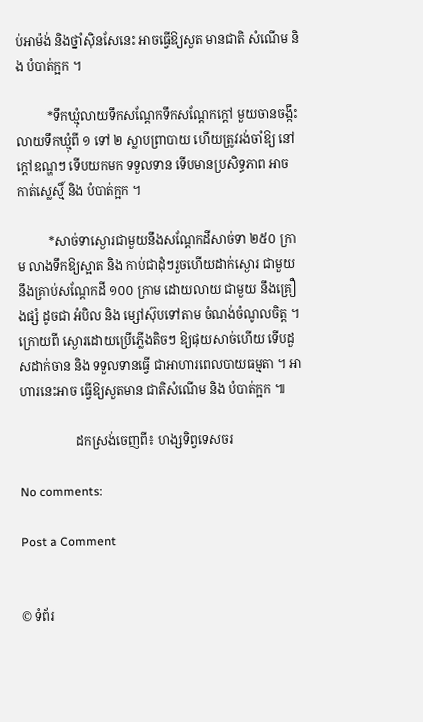ប់អាម៉ង់ និងថ្នាំស៊ិនសែនេះ អាចធ្វើឱ្យសួត មានជាតិ សំណើម និង បំបាត់ក្អក ។

          *ទឹកឃ្មុំលាយទឹកសណ្តែកទឹកសណ្តែកក្តៅ មួយចានចង្កឹះ លាយទឹកឃ្មុំពី ១ ទៅ ២ ស្លាបព្រាបាយ ហើយត្រូវរង់ចាំឱ្យ នៅក្តៅឧណ្ហៗ ទើបយកមក ទទួលទាន ទើបមានប្រសិទ្ធភាព អាចកាត់ស្លេស្មិ៍ និង បំបាត់ក្អក ។

          *សាច់ទាស្ងោរជាមួយនឹងសណ្តែកដីសាច់ទា ២៥០ ក្រាម លាងទឹកឱ្យស្អាត និង កាប់ជាដុំៗរួចហើយដាក់ស្ងោរ ជាមួយនឹងគ្រាប់សណ្តែកដី ១០០ ក្រាម ដោយលាយ ជាមួយ នឹងគ្រឿងផ្សំ ដូចជា អំបិល និង ម្សៅស៊ុបទៅតាម ចំណង់ចំណូលចិត្ត ។ ក្រោយពី ស្ងោរដោយប្រើភ្លើងតិចៗ ឱ្យផុយសាច់ហើយ ទើបដួសដាក់ចាន និង ទទួលទានធ្វើ ជាអាហារពេលបាយធម្មតា ។ អាហារនេះអាច ធ្វើឱ្យសួតមាន ជាតិសំណើម និង បំបាត់ក្អក ៕

                  ដកស្រង់ចេញពី៖ ហង្សទិព្វទេសចរ

No comments:

Post a Comment


© ទំព័រ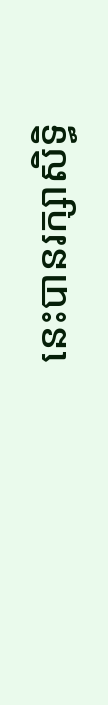នេះបានរក្សាសិទ្ធិ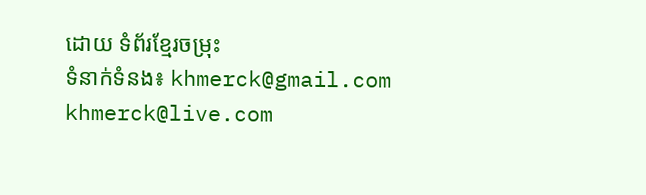ដោយ ទំព័រខ្មែរចម្រុះ
ទំនាក់ទំនង៖ khmerck@gmail.com khmerck@live.com